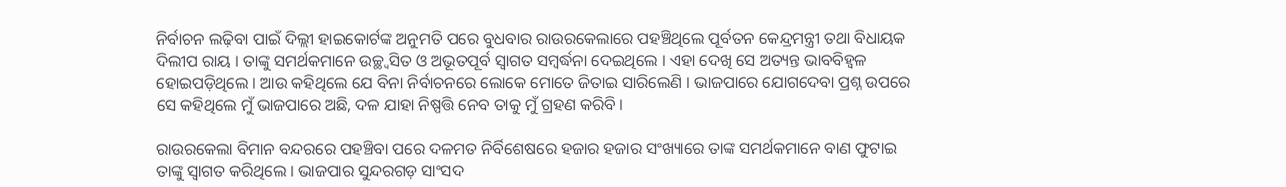ନିର୍ବାଚନ ଲଢ଼ିବା ପାଇଁ ଦିଲ୍ଲୀ ହାଇକୋର୍ଟଙ୍କ ଅନୁମତି ପରେ ବୁଧବାର ରାଉରକେଲାରେ ପହଞ୍ଚିଥିଲେ ପୂର୍ବତନ କେନ୍ଦ୍ରମନ୍ତ୍ରୀ ତଥା ବିଧାୟକ ଦିଲୀପ ରାୟ । ତାଙ୍କୁ ସମର୍ଥକମାନେ ଉଚ୍ଛ୍ୱସିତ ଓ ଅଭୂତପୂର୍ବ ସ୍ୱାଗତ ସମ୍ବର୍ଦ୍ଧନା ଦେଇଥିଲେ । ଏହା ଦେଖି ସେ ଅତ୍ୟନ୍ତ ଭାବବିହ୍ୱଳ ହୋଇପଡ଼ିଥିଲେ । ଆଉ କହିଥିଲେ ଯେ ବିନା ନିର୍ବାଚନରେ ଲୋକେ ମୋତେ ଜିତାଇ ସାରିଲେଣି । ଭାଜପାରେ ଯୋଗଦେବା ପ୍ରଶ୍ନ ଉପରେ ସେ କହିଥିଲେ ମୁଁ ଭାଜପାରେ ଅଛି, ଦଳ ଯାହା ନିଷ୍ପତ୍ତି ନେବ ତାକୁ ମୁଁ ଗ୍ରହଣ କରିବି ।

ରାଉରକେଲା ବିମାନ ବନ୍ଦରରେ ପହଞ୍ଚିବା ପରେ ଦଳମତ ନିର୍ବିଶେଷରେ ହଜାର ହଜାର ସଂଖ୍ୟାରେ ତାଙ୍କ ସମର୍ଥକମାନେ ବାଣ ଫୁଟାଇ ତାଙ୍କୁ ସ୍ୱାଗତ କରିଥିଲେ । ଭାଜପାର ସୁନ୍ଦରଗଡ଼ ସାଂସଦ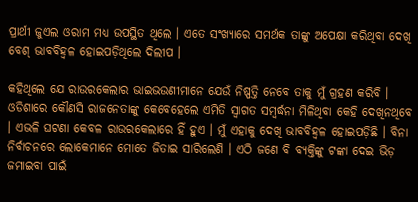ପ୍ରାର୍ଥୀ ଜୁଏଲ ଓରାମ ମଧ୍ୟ ଉପସ୍ଥିତ ଥିଲେ । ଏତେ ସଂଖ୍ୟାରେ ସମର୍ଥକ ତାଙ୍କୁ ଅପେକ୍ଷା କରିଥିବା ଦେଖି ବେଶ୍ ଭାବବିହ୍ୱଳ ହୋଇପଡ଼ିଥିଲେ ଦିଲୀପ ।

କହିଥିଲେ ଯେ ରାଉରକେଲାର ଭାଇଭଉଣୀମାନେ ଯେଉଁ ନିଷ୍ପତ୍ତି ନେବେ ତାକୁ ମୁଁ ଗ୍ରହଣ କରିବି । ଓଡିଶାରେ କୌଣସି ରାଜନେତାଙ୍କୁ କେବେହେଲେ ଏମିତି ସ୍ୱାଗତ ସମ୍ବର୍ଦ୍ଧନା ମିଳିଥିବା କେହି ଦେଖିନଥିବେ । ଏଭଳି ଘଟଣା କେବଳ ରାଉରକେଲାରେ ହିଁ ହୁଏ । ମୁଁ ଏହାକୁ ଦେଖି ଭାବବିହ୍ୱଳ ହୋଇପଡ଼ିଛି । ବିନା ନିର୍ବାଚନରେ ଲୋକେମାନେ ମୋତେ ଜିତାଇ ସାରିଲେଣି । ଏଠି ଜଣେ ବି ବ୍ୟକ୍ତିଙ୍କୁ ଟଙ୍କା ଦେଇ ଭିଡ଼ ଜମାଇବା ପାଇଁ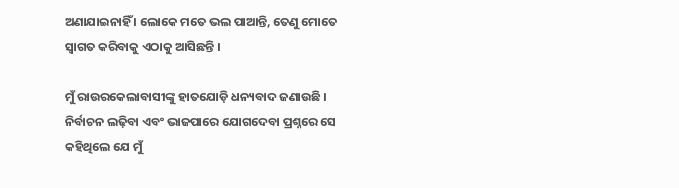ଅଣାଯାଇନାହିଁ । ଲୋକେ ମତେ ଭଲ ପାଆନ୍ତି, ତେଣୁ ମୋତେ ସ୍ୱାଗତ କରିବାକୁ ଏଠାକୁ ଆସିଛନ୍ତି ।

ମୁଁ ରାଉରକେଲାବାସୀଙ୍କୁ ହାତଯୋଡ଼ି ଧନ୍ୟବାଦ ଜଣାଉଛି । ନିର୍ବାଚନ ଲଢ଼ିବା ଏବଂ ଭାଜପାରେ ଯୋଗଦେବା ପ୍ରଶ୍ନରେ ସେ କହିଥିଲେ ଯେ ମୁଁ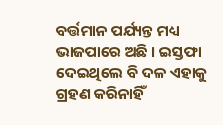ବର୍ତ୍ତମାନ ପର୍ଯ୍ୟନ୍ତ ମଧ୍ୟ ଭାଜପାରେ ଅଛି । ଇସ୍ତଫା ଦେଇଥିଲେ ବି ଦଳ ଏହାକୁ ଗ୍ରହଣ କରିନାହିଁ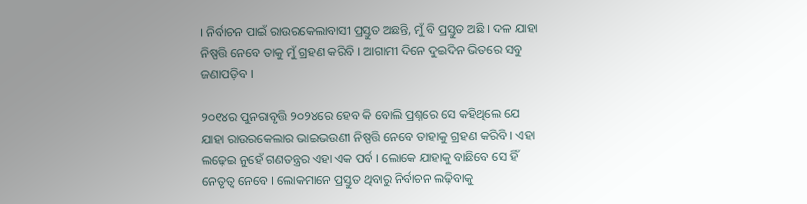। ନିର୍ବାଚନ ପାଇଁ ରାଉରକେଲାବାସୀ ପ୍ରସ୍ତୁତ ଅଛନ୍ତି, ମୁଁ ବି ପ୍ରସ୍ତୁତ ଅଛି । ଦଳ ଯାହା ନିଷ୍ପତ୍ତି ନେବେ ତାକୁ ମୁଁ ଗ୍ରହଣ କରିବି । ଆଗାମୀ ଦିନେ ଦୁଇଦିନ ଭିତରେ ସବୁ ଜଣାପଡ଼ିବ ।

୨୦୧୪ର ପୁନରାବୃତ୍ତି ୨୦୨୪ରେ ହେବ କି ବୋଲି ପ୍ରଶ୍ନରେ ସେ କହିଥିଲେ ଯେ ଯାହା ରାଉରକେଲାର ଭାଇଭଉଣୀ ନିଷ୍ପତ୍ତି ନେବେ ତାହାକୁ ଗ୍ରହଣ କରିବି । ଏହା ଲଢ଼େଇ ନୁହେଁ ଗଣତନ୍ତ୍ରର ଏହା ଏକ ପର୍ବ । ଲୋକେ ଯାହାକୁ ବାଛିବେ ସେ ହିଁ ନେତୃତ୍ୱ ନେବେ । ଲୋକମାନେ ପ୍ରସ୍ତୁତ ଥିବାରୁ ନିର୍ବାଚନ ଲଢ଼ିବାକୁ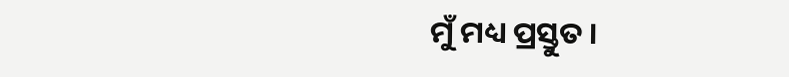ମୁଁ ମଧ୍ୟ ପ୍ରସ୍ତୁତ ।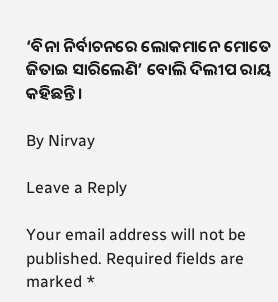‘ବିନା ନିର୍ବାଚନରେ ଲୋକମାନେ ମୋତେ ଜିତାଇ ସାରିଲେଣି’ ବୋଲି ଦିଲୀପ ରାୟ କହିଛନ୍ତି ।

By Nirvay

Leave a Reply

Your email address will not be published. Required fields are marked *